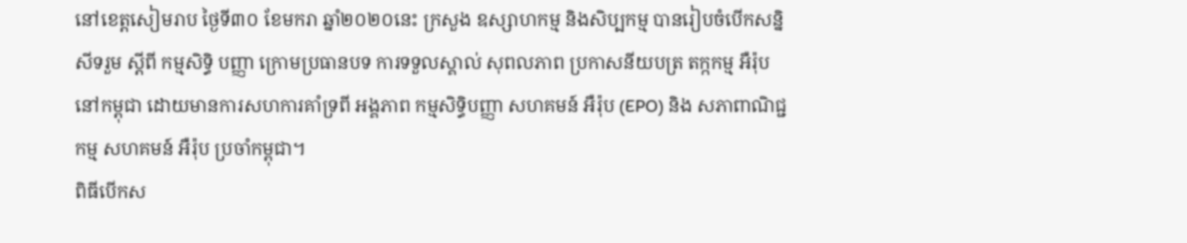នៅខេត្តសៀមរាប ថ្ងៃទី៣០ ខែមករា ឆ្នាំ២០២០នេះ ក្រសួង ឧស្សាហកម្ម និងសិប្បកម្ម បានរៀបចំបើកសន្និសីទរួម ស្តីពី កម្មសិទ្ធិ បញ្ញា ក្រោមប្រធានបទ ការទទួលស្គាល់ សុពលភាព ប្រកាសនីយបត្រ តក្កកម្ម អឺរ៉ុប នៅកម្ពុជា ដោយមានការសហការគាំទ្រពី អង្គភាព កម្មសិទ្ធិបញ្ញា សហគមន៍ អឺរ៉ុប (EPO) និង សភាពាណិជ្ជកម្ម សហគមន៍ អឺរ៉ុប ប្រចាំកម្ពុជា។
ពិធីបើកស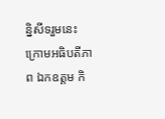ន្និសីទរួមនេះ ក្រោមអធិបតីភាព ឯកឧត្ដម កិ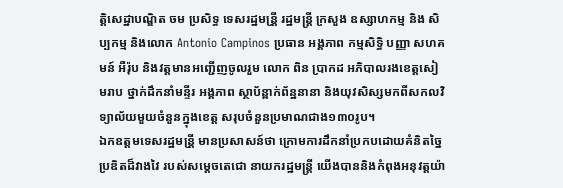ត្តិសេដ្ឋាបណ្ឌិត ចម ប្រសិទ្ធ ទេសរដ្ឋមន្រី្ត រដ្ឋមន្ត្រី ក្រសួង ឧស្សាហកម្ម និង សិប្បកម្ម និងលោក Antonio Campinos ប្រធាន អង្គភាព កម្មសិទ្ធិ បញ្ញា សហគមន៍ អឺរ៉ុប និងវត្តមានអញ្ជើញចូលរួម លោក ពិន ប្រាកដ អភិបាលរងខេត្តសៀមរាប ថ្នាក់ដឹកនាំមន្ទីរ អង្គភាព ស្ថាប័ន្ពាក់ព័ន្ឋនានា និងយុវសិស្សមកពីសកលវិទ្យាល័យមួយចំនួនក្នុងខេត្ត សរុបចំនួនប្រមាណជាង១៣០រូប។
ឯកឧត្តមទេសរដ្ឋមន្រី្ត មានប្រសាសន៍ថា ក្រោមការដឹកនាំប្រកបដោយគំនិតច្នៃប្រឌិតដ៏វាងវៃ របស់សម្តេចតេជោ នាយករដ្ឋមន្ត្រី យើងបាននិងកំពុងអនុវត្តយ៉ា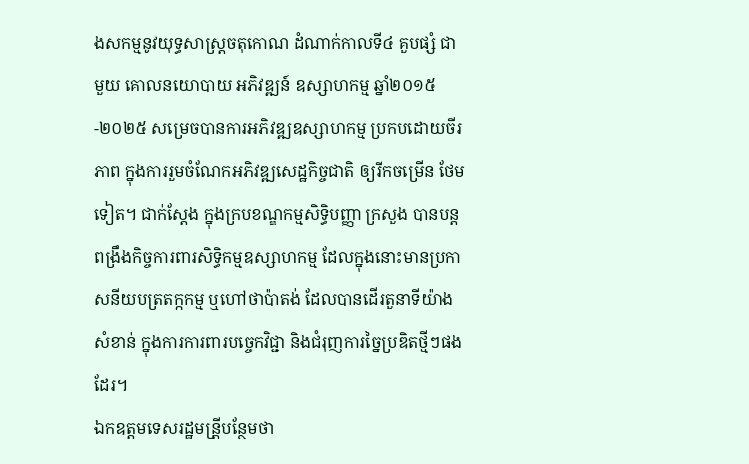ងសកម្មនូវយុទ្ធសាស្ត្រចតុកោណ ដំណាក់កាលទី៤ គួបផ្សំ ជាមួយ គោលនយោបាយ អភិវឌ្ឍន៍ ឧស្សាហកម្ម ឆ្នាំ២០១៥-២០២៥ សម្រេចបានការអភិវឌ្ឍឧស្សាហកម្ម ប្រកបដោយចីរភាព ក្នុងការរួមចំណែកអភិវឌ្ឍសេដ្ឋកិច្ចជាតិ ឲ្យរីកចម្រើន ថែមទៀត។ ជាក់ស្តែង ក្នុងក្របខណ្ឌកម្មសិទិ្ធបញ្ញា ក្រសួង បានបន្តពង្រឹងកិច្ចការពារសិទ្ធិកម្មឧស្សាហកម្ម ដែលក្នុងនោះមានប្រកាសនីយបត្រតក្កកម្ម ឬហៅថាប៉ាតង់ ដែលបានដើរតួនាទីយ៉ាងសំខាន់ ក្នុងការការពារបច្ចេកវិជ្ជា និងជំរុញការច្នៃប្រឌិតថ្មីៗផងដែរ។
ឯកឧត្តមទេសរដ្ឋមន្រី្តបន្ថែមថា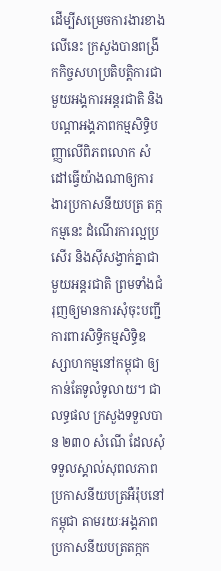ដើម្បីសម្រេចការងារខាងលើនេះ ក្រសួងបានពង្រីកកិច្ចសហប្រតិបត្តិការជាមួយអង្គការអន្តរជាតិ និងបណ្តាអង្គភាពកម្មសិទិ្ធបញ្ញាលើពិភពលោក សំដៅធ្វើយ៉ាងណាឲ្យការងារប្រកាសនីយបត្រ តក្កកម្មនេះ ដំណើរការល្អប្រសើរ និងស៊ីសង្វាក់គ្នាជាមួយអន្តរជាតិ ព្រមទាំងជំរុញឲ្យមានការសុំចុះបញ្ជីការពារសិទ្ធិកម្មសិទ្ធិឧស្សាហកម្មនៅកម្ពុជា ឲ្យកាន់តែទូលំទូលាយ។ ជាលទ្ធផល ក្រសួងទទួលបាន ២៣០ សំណើ ដែលសុំទទួលស្គាល់សុពលភាពប្រកាសនីយបត្រអឺរ៉ុបនៅកម្ពុជា តាមរយៈអង្គភាពប្រកាសនីយបត្រតក្កក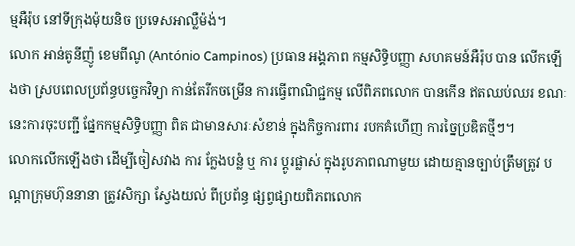ម្មអឺរ៉ុប នៅទីក្រុងម៉ុយនិច ប្រទេសអាល្លឺម៉ង់។
លោក អាន់តូនីញ៉ូ ខេមពីណូ (António Campinos) ប្រធាន អង្គភាព កម្មសិទ្ធិបញ្ញា សហគមន៍អឺរ៉ុប បាន លើកឡើងថា ស្របពេលប្រព័ន្ធបច្ចេកវិទ្យា កាន់តែរីកចម្រើន ការធ្វើពាណិជ្ជកម្ម លើពិភពលោក បានកើន ឥតឈប់ឈរ ខណៈនេះការចុះបញ្ជី ផ្នែកកម្មសិទ្ធិបញ្ញា ពិត ជាមានសារៈសំខាន់ ក្នុងកិច្ចការពារ របកគំហើញ ការច្នៃប្រឌិតថ្មីៗ។
លោកលើកឡើងថា ដើម្បីចៀសវាង ការ ក្លែងបន្លំ ឬ ការ ប្តូរផ្លាស់ ក្នុងរូបភាពណាមួយ ដោយគ្មានច្បាប់ត្រឹមត្រូវ បណ្តាក្រុមហ៊ុននានា ត្រូវសិក្សា ស្វែងយល់ ពីប្រព័ន្ធ ផ្សព្វផ្សាយពិភពលោក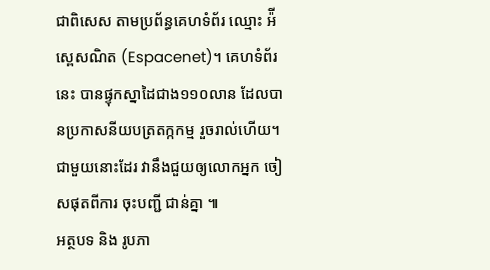ជាពិសេស តាមប្រព័ន្ធគេហទំព័រ ឈ្មោះ អ៉ីស្ពេសណិត (Espacenet)។ គេហទំព័រនេះ បានផ្ទុកស្នាដៃជាង១១០លាន ដែលបានប្រកាសនីយបត្រតក្កកម្ម រួចរាល់ហើយ។ ជាមួយនោះដែរ វានឹងជួយឲ្យលោកអ្នក ចៀសផុតពីការ ចុះបញ្ជី ជាន់គ្នា ៕
អត្ថបទ និង រូបភា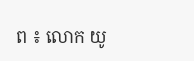ព ៖ លោក យូ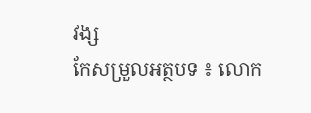វង្ស
កែសម្រួលអត្ថបទ ៖ លោក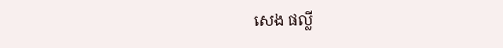សេង ផល្លី